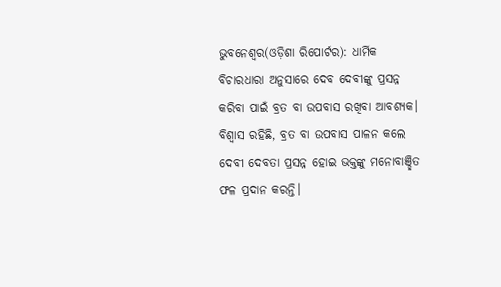ଭୁବନେଶ୍ୱର(ଓଡ଼ିଶା ରିପୋର୍ଟର): ଧାର୍ମିକ ବିଚାରଧାରା ଅନୁସାରେ ଦେବ ଦେବୀଙ୍କୁ ପ୍ରସନ୍ନ କରିବା ପାଇଁ ବ୍ରତ ବା ଉପବାସ ରଖିବା ଆବଶ୍ୟକ। ବିଶ୍ୱାସ ରହିଛି, ବ୍ରତ ବା ଉପବାସ ପାଳନ କଲେ ଦେବୀ ଦେବତା ପ୍ରସନ୍ନ ହୋଇ ଭକ୍ତଙ୍କୁ ମନୋବାଞ୍ଛିତ ଫଳ ପ୍ରଦାନ କରନ୍ତି।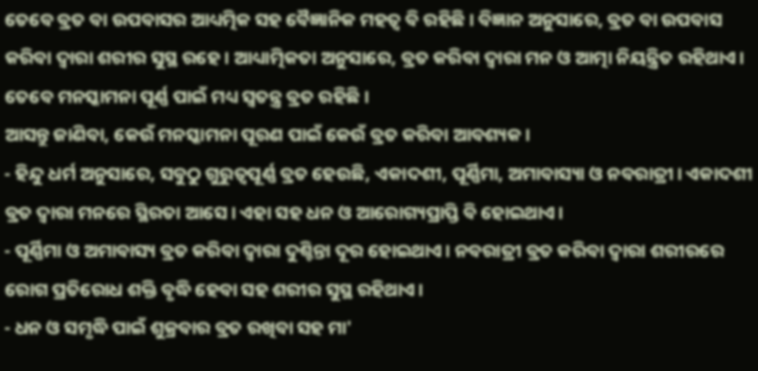ତେବେ ବ୍ରତ ବା ଉପବାସର ଆଧ୍ୟତ୍ମିକ ସହ ବୈଜ୍ଞାନିକ ମହତ୍ୱ ବି ରହିଛି। ବିଜ୍ଞାନ ଅନୁସାରେ, ବ୍ରତ ବା ଉପବାସ କରିବା ଦ୍ୱାରା ଶରୀର ସୁସ୍ଥ ରହେ। ଆଧ୍ୟାତ୍ମିକତା ଅନୁସାରେ, ବ୍ରତ କରିବା ଦ୍ୱାରା ମନ ଓ ଆତ୍ମା ନିୟନ୍ତ୍ରିତ ରହିଥାଏ। ତେବେ ମନସ୍କାମନା ପୂର୍ଣ୍ଣ ପାଇଁ ମଧ୍ୟ ସ୍ୱତନ୍ତ୍ର ବ୍ରତ ରହିଛି।
ଆସନ୍ତୁ ଜାଣିବା, କେଉଁ ମନସ୍କାମନା ପୂରଣ ପାଇଁ କେଉଁ ବ୍ରତ କରିବା ଆବଶ୍ୟକ।
- ହିନ୍ଦୁ ଧର୍ମ ଅନୁସାରେ, ସବୁଠୁ ଗୁରୁତ୍ୱପୂର୍ଣ୍ଣ ବ୍ରତ ହେଉଛି, ଏକାଦଶୀ, ପୂର୍ଣ୍ଣିମା, ଅମାବାସ୍ୟା ଓ ନବରାତ୍ରୀ। ଏକାଦଶୀ ବ୍ରତ ଦ୍ୱାରା ମନରେ ସ୍ଥିରତା ଆସେ। ଏହା ସହ ଧନ ଓ ଆରୋଗ୍ୟପ୍ରାପ୍ତି ବି ହୋଇଥାଏ।
- ପୂର୍ଣ୍ଣିମା ଓ ଅମାବାସ୍ୟ ବ୍ରତ କରିବା ଦ୍ୱାରା ଦୁଶ୍ଚିନ୍ତା ଦୂର ହୋଇଥାଏ। ନବରାତ୍ରୀ ବ୍ରତ କରିବା ଦ୍ୱାରା ଶରୀରରେ ରୋଗ ପ୍ରତିରୋଧ ଶକ୍ତି ବୃଦ୍ଧି ହେବା ସହ ଶରୀର ସୁସ୍ଥ ରହିଥାଏ।
- ଧନ ଓ ସମୃଦ୍ଧି ପାଇଁ ଶୁକ୍ରବାର ବ୍ରତ ରଖିବା ସହ ମା'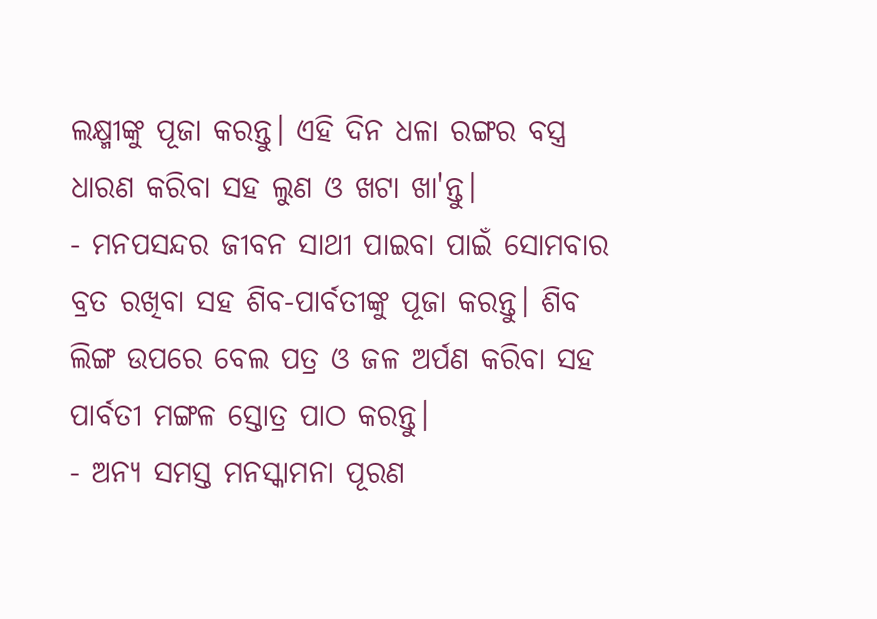ଲକ୍ଷ୍ମୀଙ୍କୁ ପୂଜା କରନ୍ତୁ। ଏହି ଦିନ ଧଳା ରଙ୍ଗର ବସ୍ତ୍ର ଧାରଣ କରିବା ସହ ଲୁଣ ଓ ଖଟା ଖା'ନ୍ତୁ।
- ମନପସନ୍ଦର ଜୀବନ ସାଥୀ ପାଇବା ପାଇଁ ସୋମବାର ବ୍ରତ ରଖିବା ସହ ଶିବ-ପାର୍ବତୀଙ୍କୁ ପୂଜା କରନ୍ତୁ। ଶିବ ଲିଙ୍ଗ ଉପରେ ବେଲ ପତ୍ର ଓ ଜଳ ଅର୍ପଣ କରିବା ସହ ପାର୍ବତୀ ମଙ୍ଗଳ ସ୍ତୋତ୍ର ପାଠ କରନ୍ତୁ।
- ଅନ୍ୟ ସମସ୍ତ ମନସ୍କାମନା ପୂରଣ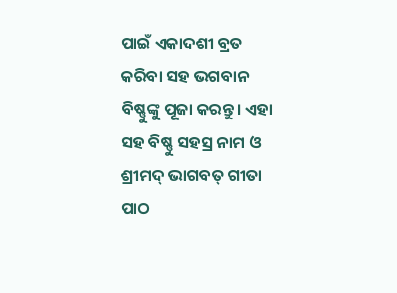ପାଇଁ ଏକାଦଶୀ ବ୍ରତ କରିବା ସହ ଭଗବାନ ବିଷ୍ଣୁଙ୍କୁ ପୂଜା କରନ୍ତୁ। ଏହା ସହ ବିଷ୍ଣୁ ସହସ୍ର ନାମ ଓ ଶ୍ରୀମଦ୍ ଭାଗବତ୍ ଗୀତା ପାଠ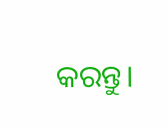କରନ୍ତୁ।